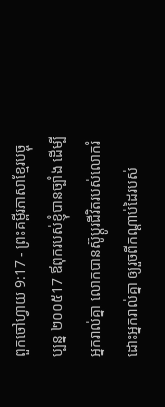ពួកចៅហ្វាយ 9:17 - ព្រះគម្ពីរភាសាខ្មែរបច្ចុប្បន្ន ២០០៥17 ឪពុករបស់ខ្ញុំបានច្បាំង ដើម្បីអ្នករាល់គ្នា លោកបានស៊ូប្ដូរជីវិតរបស់លោករំដោះអ្នករាល់គ្នា ឲ្យរួចពីកណ្ដាប់ដៃរបស់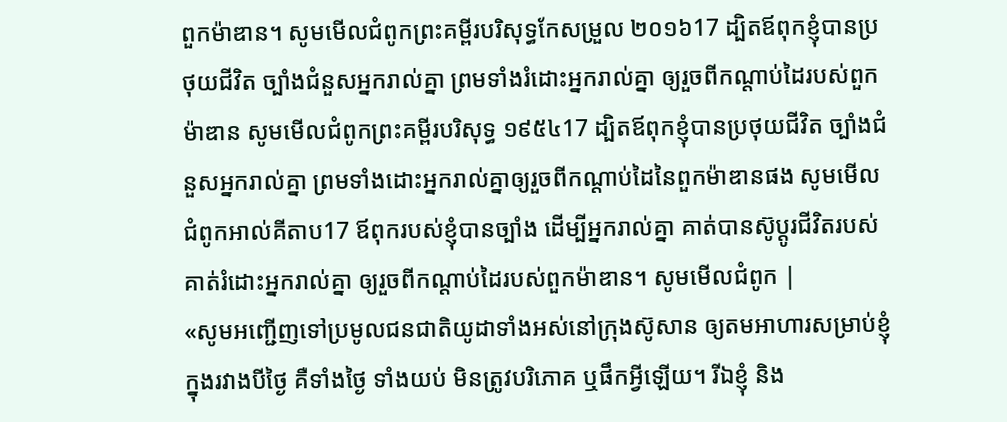ពួកម៉ាឌាន។ សូមមើលជំពូកព្រះគម្ពីរបរិសុទ្ធកែសម្រួល ២០១៦17 ដ្បិតឪពុកខ្ញុំបានប្រថុយជីវិត ច្បាំងជំនួសអ្នករាល់គ្នា ព្រមទាំងរំដោះអ្នករាល់គ្នា ឲ្យរួចពីកណ្ដាប់ដៃរបស់ពួកម៉ាឌាន សូមមើលជំពូកព្រះគម្ពីរបរិសុទ្ធ ១៩៥៤17 ដ្បិតឪពុកខ្ញុំបានប្រថុយជីវិត ច្បាំងជំនួសអ្នករាល់គ្នា ព្រមទាំងដោះអ្នករាល់គ្នាឲ្យរួចពីកណ្តាប់ដៃនៃពួកម៉ាឌានផង សូមមើលជំពូកអាល់គីតាប17 ឪពុករបស់ខ្ញុំបានច្បាំង ដើម្បីអ្នករាល់គ្នា គាត់បានស៊ូប្តូរជីវិតរបស់គាត់រំដោះអ្នករាល់គ្នា ឲ្យរួចពីកណ្តាប់ដៃរបស់ពួកម៉ាឌាន។ សូមមើលជំពូក |
«សូមអញ្ជើញទៅប្រមូលជនជាតិយូដាទាំងអស់នៅក្រុងស៊ូសាន ឲ្យតមអាហារសម្រាប់ខ្ញុំ ក្នុងរវាងបីថ្ងៃ គឺទាំងថ្ងៃ ទាំងយប់ មិនត្រូវបរិភោគ ឬផឹកអ្វីឡើយ។ រីឯខ្ញុំ និង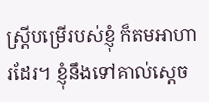ស្ត្រីបម្រើរបស់ខ្ញុំ ក៏តមអាហារដែរ។ ខ្ញុំនឹងទៅគាល់ស្ដេច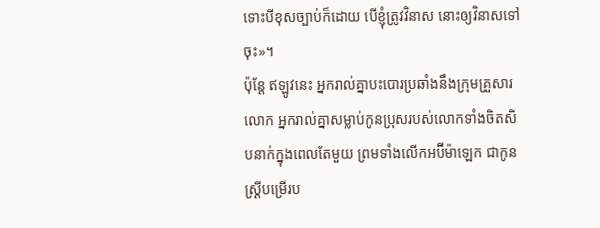ទោះបីខុសច្បាប់ក៏ដោយ បើខ្ញុំត្រូវវិនាស នោះឲ្យវិនាសទៅចុះ»។
ប៉ុន្តែ ឥឡូវនេះ អ្នករាល់គ្នាបះបោរប្រឆាំងនឹងក្រុមគ្រួសារលោក អ្នករាល់គ្នាសម្លាប់កូនប្រុសរបស់លោកទាំងចិតសិបនាក់ក្នុងពេលតែមួយ ព្រមទាំងលើកអប៊ីម៉ាឡេក ជាកូនស្ត្រីបម្រើរប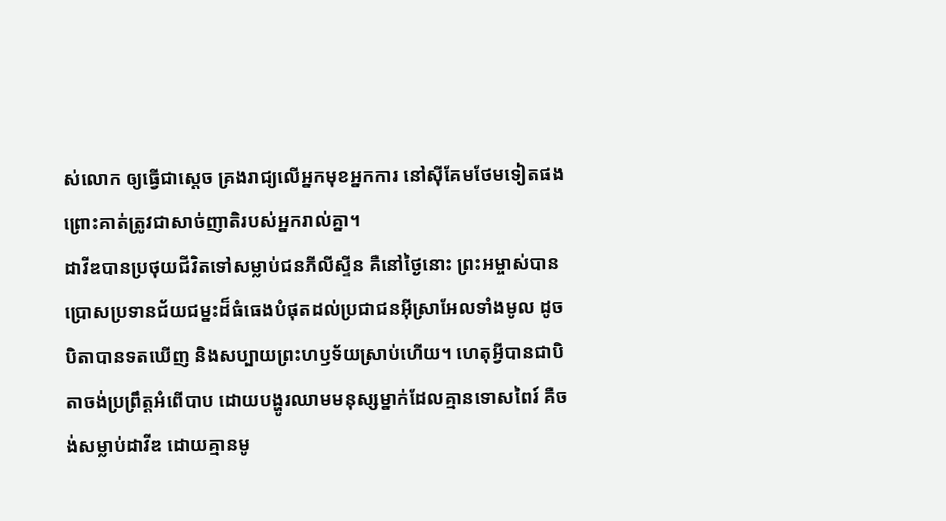ស់លោក ឲ្យធ្វើជាស្ដេច គ្រងរាជ្យលើអ្នកមុខអ្នកការ នៅស៊ីគែមថែមទៀតផង ព្រោះគាត់ត្រូវជាសាច់ញាតិរបស់អ្នករាល់គ្នា។
ដាវីឌបានប្រថុយជីវិតទៅសម្លាប់ជនភីលីស្ទីន គឺនៅថ្ងៃនោះ ព្រះអម្ចាស់បានប្រោសប្រទានជ័យជម្នះដ៏ធំធេងបំផុតដល់ប្រជាជនអ៊ីស្រាអែលទាំងមូល ដូចបិតាបានទតឃើញ និងសប្បាយព្រះហឫទ័យស្រាប់ហើយ។ ហេតុអ្វីបានជាបិតាចង់ប្រព្រឹត្តអំពើបាប ដោយបង្ហូរឈាមមនុស្សម្នាក់ដែលគ្មានទោសពៃរ៍ គឺចង់សម្លាប់ដាវីឌ ដោយគ្មានមូ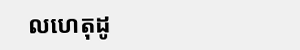លហេតុដូ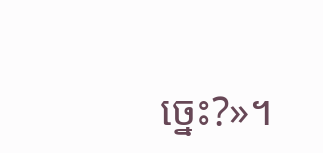ច្នេះ?»។